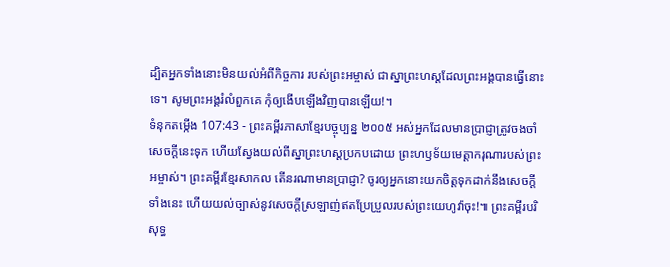ដ្បិតអ្នកទាំងនោះមិនយល់អំពីកិច្ចការ របស់ព្រះអម្ចាស់ ជាស្នាព្រះហស្ដដែលព្រះអង្គបានធ្វើនោះទេ។ សូមព្រះអង្គរំលំពួកគេ កុំឲ្យងើបឡើងវិញបានឡើយ!។
ទំនុកតម្កើង 107:43 - ព្រះគម្ពីរភាសាខ្មែរបច្ចុប្បន្ន ២០០៥ អស់អ្នកដែលមានប្រាជ្ញាត្រូវចងចាំសេចក្ដីនេះទុក ហើយស្វែងយល់ពីស្នាព្រះហស្ដប្រកបដោយ ព្រះហឫទ័យមេត្តាករុណារបស់ព្រះអម្ចាស់។ ព្រះគម្ពីរខ្មែរសាកល តើនរណាមានប្រាជ្ញា? ចូរឲ្យអ្នកនោះយកចិត្តទុកដាក់នឹងសេចក្ដីទាំងនេះ ហើយយល់ច្បាស់នូវសេចក្ដីស្រឡាញ់ឥតប្រែប្រួលរបស់ព្រះយេហូវ៉ាចុះ!៕ ព្រះគម្ពីរបរិសុទ្ធ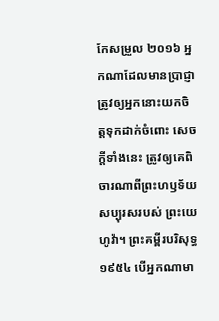កែសម្រួល ២០១៦ អ្នកណាដែលមានប្រាជ្ញា ត្រូវឲ្យអ្នកនោះយកចិត្តទុកដាក់ចំពោះ សេចក្ដីទាំងនេះ ត្រូវឲ្យគេពិចារណាពីព្រះហឫទ័យសប្បុរសរបស់ ព្រះយេហូវ៉ា។ ព្រះគម្ពីរបរិសុទ្ធ ១៩៥៤ បើអ្នកណាមា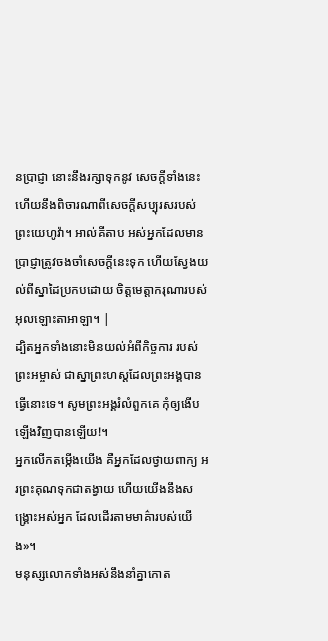នប្រាជ្ញា នោះនឹងរក្សាទុកនូវ សេចក្ដីទាំងនេះ ហើយនឹងពិចារណាពីសេចក្ដីសប្បុរសរបស់ ព្រះយេហូវ៉ា។ អាល់គីតាប អស់អ្នកដែលមានប្រាជ្ញាត្រូវចងចាំសេចក្ដីនេះទុក ហើយស្វែងយល់ពីស្នាដៃប្រកបដោយ ចិត្តមេត្តាករុណារបស់អុលឡោះតាអាឡា។ |
ដ្បិតអ្នកទាំងនោះមិនយល់អំពីកិច្ចការ របស់ព្រះអម្ចាស់ ជាស្នាព្រះហស្ដដែលព្រះអង្គបានធ្វើនោះទេ។ សូមព្រះអង្គរំលំពួកគេ កុំឲ្យងើបឡើងវិញបានឡើយ!។
អ្នកលើកតម្កើងយើង គឺអ្នកដែលថ្វាយពាក្យ អរព្រះគុណទុកជាតង្វាយ ហើយយើងនឹងសង្គ្រោះអស់អ្នក ដែលដើរតាមមាគ៌ារបស់យើង»។
មនុស្សលោកទាំងអស់នឹងនាំគ្នាកោត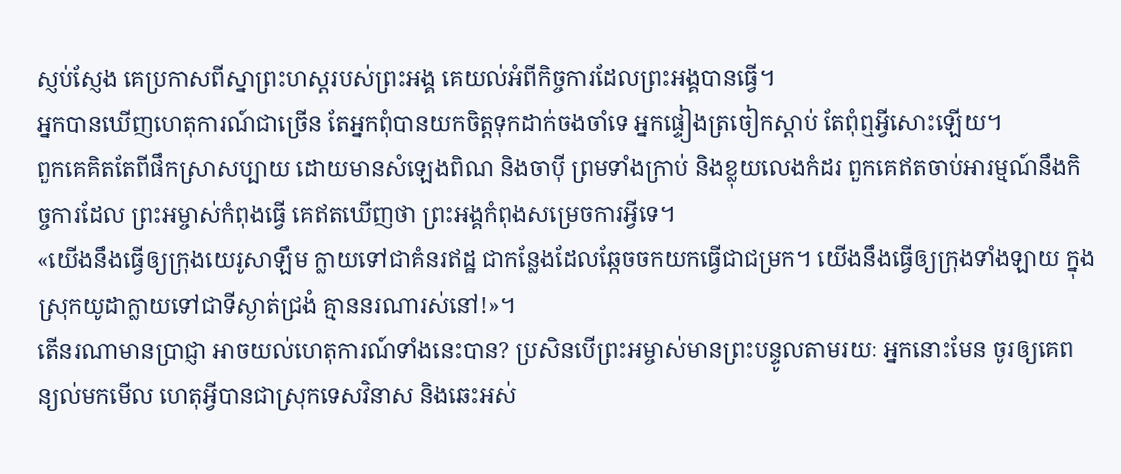ស្ញប់ស្ញែង គេប្រកាសពីស្នាព្រះហស្ដរបស់ព្រះអង្គ គេយល់អំពីកិច្ចការដែលព្រះអង្គបានធ្វើ។
អ្នកបានឃើញហេតុការណ៍ជាច្រើន តែអ្នកពុំបានយកចិត្តទុកដាក់ចងចាំទេ អ្នកផ្ទៀងត្រចៀកស្ដាប់ តែពុំឮអ្វីសោះឡើយ។
ពួកគេគិតតែពីផឹកស្រាសប្បាយ ដោយមានសំឡេងពិណ និងចាប៉ី ព្រមទាំងក្រាប់ និងខ្លុយលេងកំដរ ពួកគេឥតចាប់អារម្មណ៍នឹងកិច្ចការដែល ព្រះអម្ចាស់កំពុងធ្វើ គេឥតឃើញថា ព្រះអង្គកំពុងសម្រេចការអ្វីទេ។
«យើងនឹងធ្វើឲ្យក្រុងយេរូសាឡឹម ក្លាយទៅជាគំនរឥដ្ឋ ជាកន្លែងដែលឆ្កែចចកយកធ្វើជាជម្រក។ យើងនឹងធ្វើឲ្យក្រុងទាំងឡាយ ក្នុងស្រុកយូដាក្លាយទៅជាទីស្ងាត់ជ្រងំ គ្មាននរណារស់នៅ!»។
តើនរណាមានប្រាជ្ញា អាចយល់ហេតុការណ៍ទាំងនេះបាន? ប្រសិនបើព្រះអម្ចាស់មានព្រះបន្ទូលតាមរយៈ អ្នកនោះមែន ចូរឲ្យគេពន្យល់មកមើល ហេតុអ្វីបានជាស្រុកទេសវិនាស និងឆេះអស់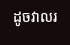ដូចវាលរ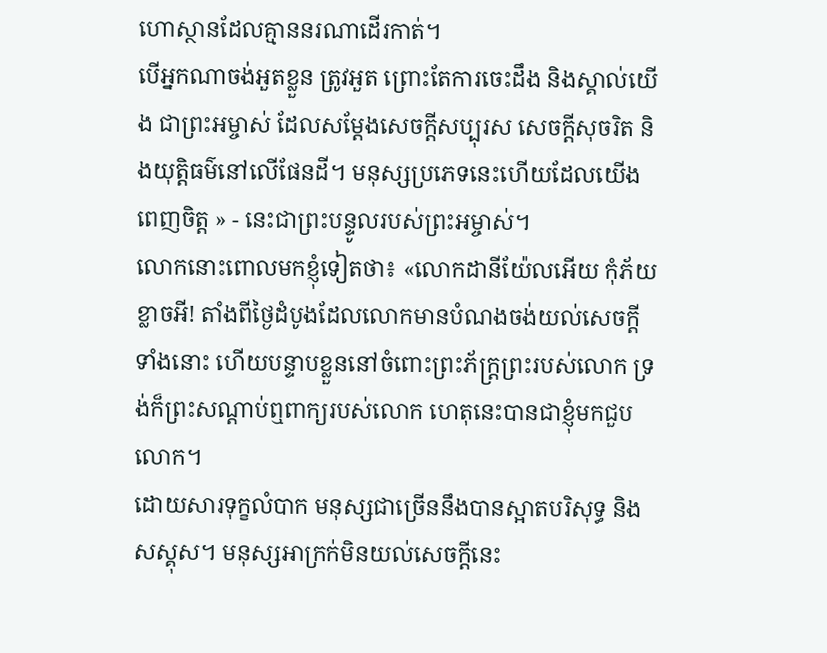ហោស្ថានដែលគ្មាននរណាដើរកាត់។
បើអ្នកណាចង់អួតខ្លួន ត្រូវអួត ព្រោះតែការចេះដឹង និងស្គាល់យើង ជាព្រះអម្ចាស់ ដែលសម្តែងសេចក្ដីសប្បុរស សេចក្ដីសុចរិត និងយុត្តិធម៌នៅលើផែនដី។ មនុស្សប្រភេទនេះហើយដែលយើងពេញចិត្ត » - នេះជាព្រះបន្ទូលរបស់ព្រះអម្ចាស់។
លោកនោះពោលមកខ្ញុំទៀតថា៖ «លោកដានីយ៉ែលអើយ កុំភ័យខ្លាចអី! តាំងពីថ្ងៃដំបូងដែលលោកមានបំណងចង់យល់សេចក្ដីទាំងនោះ ហើយបន្ទាបខ្លួននៅចំពោះព្រះភ័ក្ត្រព្រះរបស់លោក ទ្រង់ក៏ព្រះសណ្ដាប់ឮពាក្យរបស់លោក ហេតុនេះបានជាខ្ញុំមកជួបលោក។
ដោយសារទុក្ខលំបាក មនុស្សជាច្រើននឹងបានស្អាតបរិសុទ្ធ និងសស្គុស។ មនុស្សអាក្រក់មិនយល់សេចក្ដីនេះ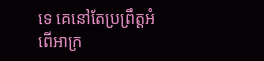ទេ គេនៅតែប្រព្រឹត្តអំពើអាក្រ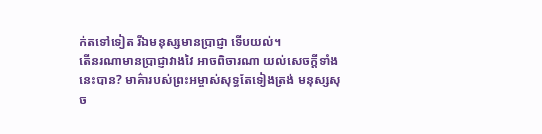ក់តទៅទៀត រីឯមនុស្សមានប្រាជ្ញា ទើបយល់។
តើនរណាមានប្រាជ្ញាវាងវៃ អាចពិចារណា យល់សេចក្ដីទាំងនេះបាន? មាគ៌ារបស់ព្រះអម្ចាស់សុទ្ធតែទៀងត្រង់ មនុស្សសុច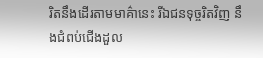រិតនឹងដើរតាមមាគ៌ានេះ រីឯជនទុច្ចរិតវិញ នឹងជំពប់ជើងដួល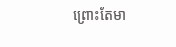ព្រោះតែមា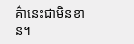គ៌ានេះជាមិនខាន។